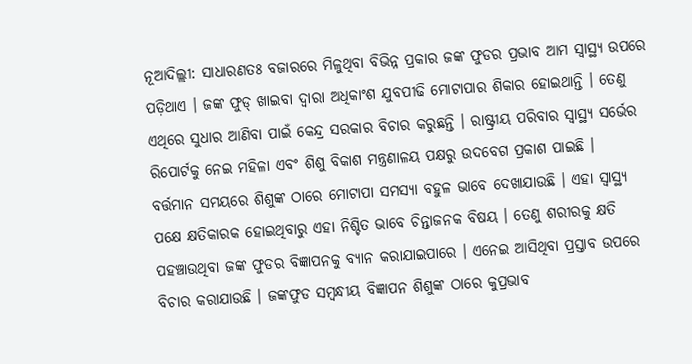ନୂଆଦିଲ୍ଲୀ: ସାଧାରଣତଃ ବଜାରରେ ମିଳୁଥିବା ବିଭିନ୍ନ ପ୍ରକାର ଜଙ୍କ ଫୁଡର ପ୍ରଭାବ ଆମ ସ୍ୱାସ୍ଥ୍ୟ ଉପରେ ପଡ଼ିଥାଏ । ଜଙ୍କ ଫୁଡ୍ ଖାଇବା ଦ୍ୱାରା ଅଧିକାଂଶ ଯୁବପୀଢି ମୋଟାପାର ଶିକାର ହୋଇଥାନ୍ତି । ତେଣୁ ଏଥିରେ ସୁଧାର ଆଣିବା ପାଇଁ କେନ୍ଦ୍ର ସରକାର ବିଚାର କରୁଛନ୍ତି । ରାଷ୍ଟ୍ରୀୟ ପରିବାର ସ୍ୱାସ୍ଥ୍ୟ ସର୍ଭେର ରିପୋର୍ଟକୁ ନେଇ ମହିଳା ଏବଂ ଶିଶୁ ବିକାଶ ମନ୍ତ୍ରଣାଳୟ ପକ୍ଷରୁ ଉଦବେଗ ପ୍ରକାଶ ପାଇଛି ।
ବର୍ତ୍ତମାନ ସମୟରେ ଶିଶୁଙ୍କ ଠାରେ ମୋଟାପା ସମସ୍ୟା ବହୁଳ ଭାବେ ଦେଖାଯାଉଛି । ଏହା ସ୍ୱାସ୍ଥ୍ୟ ପକ୍ଷେ କ୍ଷତିକାରକ ହୋଇଥିବାରୁ ଏହା ନିଶ୍ଚିତ ଭାବେ ଚିନ୍ତାଜନକ ବିଷୟ । ତେଣୁ ଶରୀରକୁ କ୍ଷତି ପହଞ୍ଚାଉଥିବା ଜଙ୍କ ଫୁଡର ବିଜ୍ଞାପନକୁ ବ୍ୟାନ କରାଯାଇପାରେ । ଏନେଇ ଆସିଥିବା ପ୍ରସ୍ତାବ ଉପରେ ବିଚାର କରାଯାଉଛି । ଜଙ୍କଫୁଡ ସମ୍ବନ୍ଧୀୟ ବିଜ୍ଞାପନ ଶିଶୁଙ୍କ ଠାରେ କୁପ୍ରଭାବ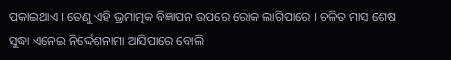ପକାଇଥାଏ । ତେଣୁ ଏହି ଭ୍ରମାତ୍ମକ ବିଜ୍ଞାପନ ଉପରେ ରୋକ ଲାଗିପାରେ । ଚଳିତ ମାସ ଶେଷ ସୁଦ୍ଧା ଏନେଇ ନିର୍ଦ୍ଦେଶନାମା ଆସିପାରେ ବୋଲି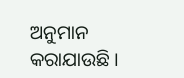ଅନୁମାନ କରାଯାଉଛି ।